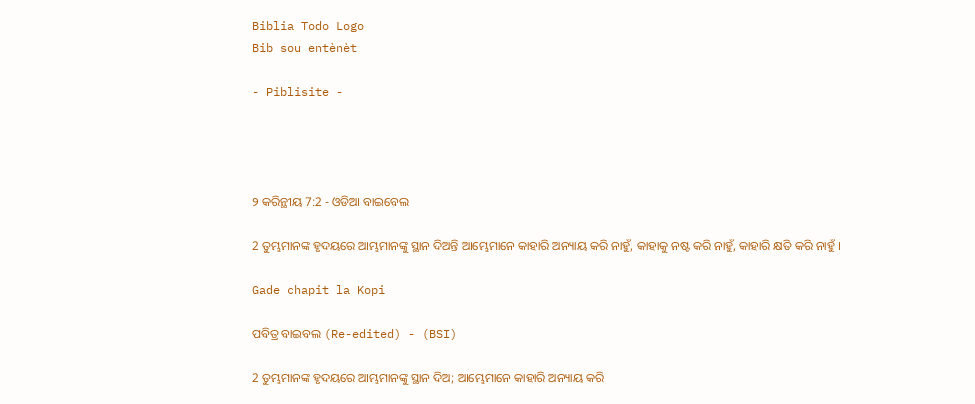Biblia Todo Logo
Bib sou entènèt

- Piblisite -




୨ କରିନ୍ଥୀୟ 7:2 - ଓଡିଆ ବାଇବେଲ

2 ତୁମ୍ଭମାନଙ୍କ ହୃଦୟରେ ଆମ୍ଭମାନଙ୍କୁ ସ୍ଥାନ ଦିଅନ୍ତି ଆମ୍ଭେମାନେ କାହାରି ଅନ୍ୟାୟ କରି ନାହୁଁ, କାହାକୁ ନଷ୍ଟ କରି ନାହୁଁ, କାହାରି କ୍ଷତି କରି ନାହୁଁ ।

Gade chapit la Kopi

ପବିତ୍ର ବାଇବଲ (Re-edited) - (BSI)

2 ତୁମ୍ଭମାନଙ୍କ ହୃଦୟରେ ଆମ୍ଭମାନଙ୍କୁ ସ୍ଥାନ ଦିଅ; ଆମ୍ଭେମାନେ କାହାରି ଅନ୍ୟାୟ କରି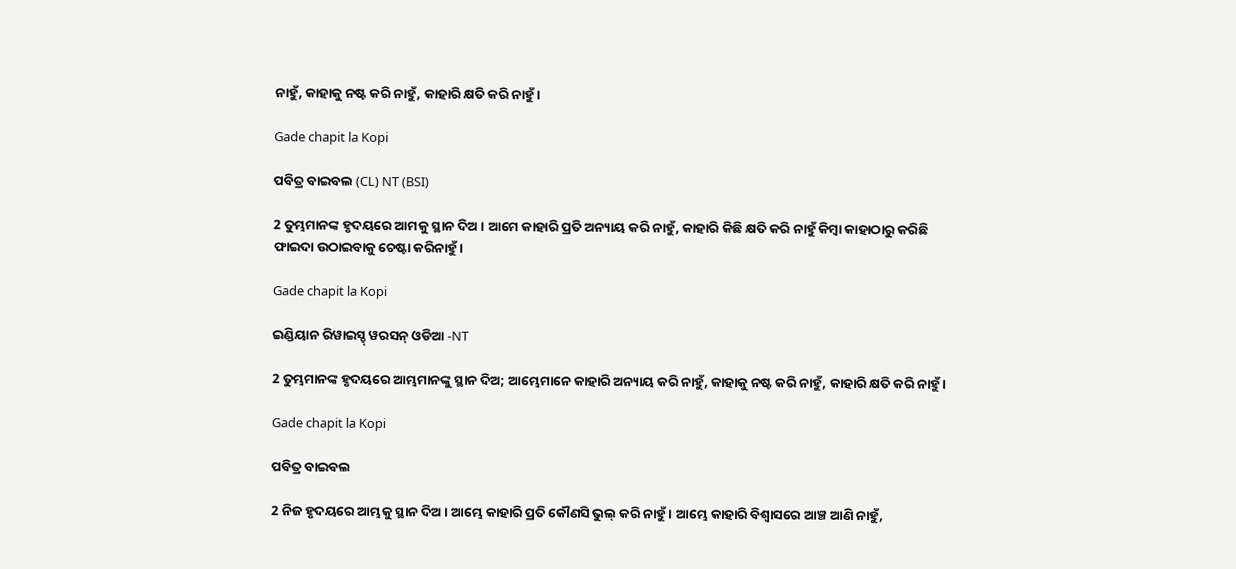ନାହୁଁ, କାହାକୁ ନଷ୍ଟ କରି ନାହୁଁ, କାହାରି କ୍ଷତି କରି ନାହୁଁ।

Gade chapit la Kopi

ପବିତ୍ର ବାଇବଲ (CL) NT (BSI)

2 ତୁମ୍ଭମାନଙ୍କ ହୃଦୟରେ ଆମକୁ ସ୍ଥାନ ଦିଅ। ଆମେ କାହାରି ପ୍ରତି ଅନ୍ୟାୟ କରି ନାହୁଁ, କାହାରି କିଛି କ୍ଷତି କରି ନାହୁଁ କିମ୍ବା କାହାଠାରୁ କରିଛି ଫାଇଦା ଉଠାଇବାକୁ ଚେଷ୍ଟା କରିନାହୁଁ।

Gade chapit la Kopi

ଇଣ୍ଡିୟାନ ରିୱାଇସ୍ଡ୍ ୱରସନ୍ ଓଡିଆ -NT

2 ତୁମ୍ଭମାନଙ୍କ ହୃଦୟରେ ଆମ୍ଭମାନଙ୍କୁ ସ୍ଥାନ ଦିଅ; ଆମ୍ଭେମାନେ କାହାରି ଅନ୍ୟାୟ କରି ନାହୁଁ, କାହାକୁ ନଷ୍ଟ କରି ନାହୁଁ, କାହାରି କ୍ଷତି କରି ନାହୁଁ।

Gade chapit la Kopi

ପବିତ୍ର ବାଇବଲ

2 ନିଜ ହୃଦୟରେ ଆମ୍ଭକୁ ସ୍ଥାନ ଦିଅ। ଆମ୍ଭେ କାହାରି ପ୍ରତି କୌଣସି ଭୁଲ୍ କରି ନାହୁଁ। ଆମ୍ଭେ କାହାରି ବିଶ୍ୱାସରେ ଆଞ୍ଚ ଆଣି ନାହୁଁ,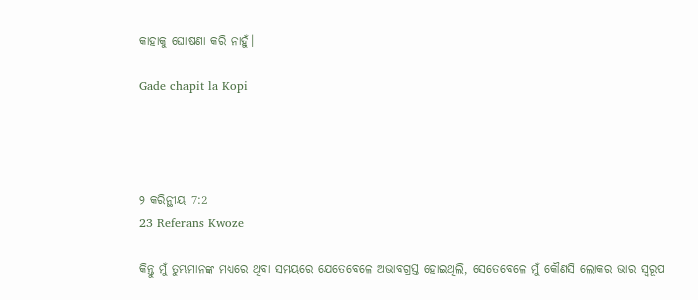କାହାକୁ ଘୋଷଣା କରି ନାହୁଁ।

Gade chapit la Kopi




୨ କରିନ୍ଥୀୟ 7:2
23 Referans Kwoze

କିନ୍ତୁ ମୁଁ ତୁମ୍ଭମାନଙ୍କ ମଧ୍ୟରେ ଥିବା ସମୟରେ ଯେତେବେଳେ ଅଭାବଗ୍ରସ୍ତ ହୋଇଥିଲି, ସେତେବେଳେ ମୁଁ କୌଣସି ଲୋକର ଭାର ସ୍ୱରୂପ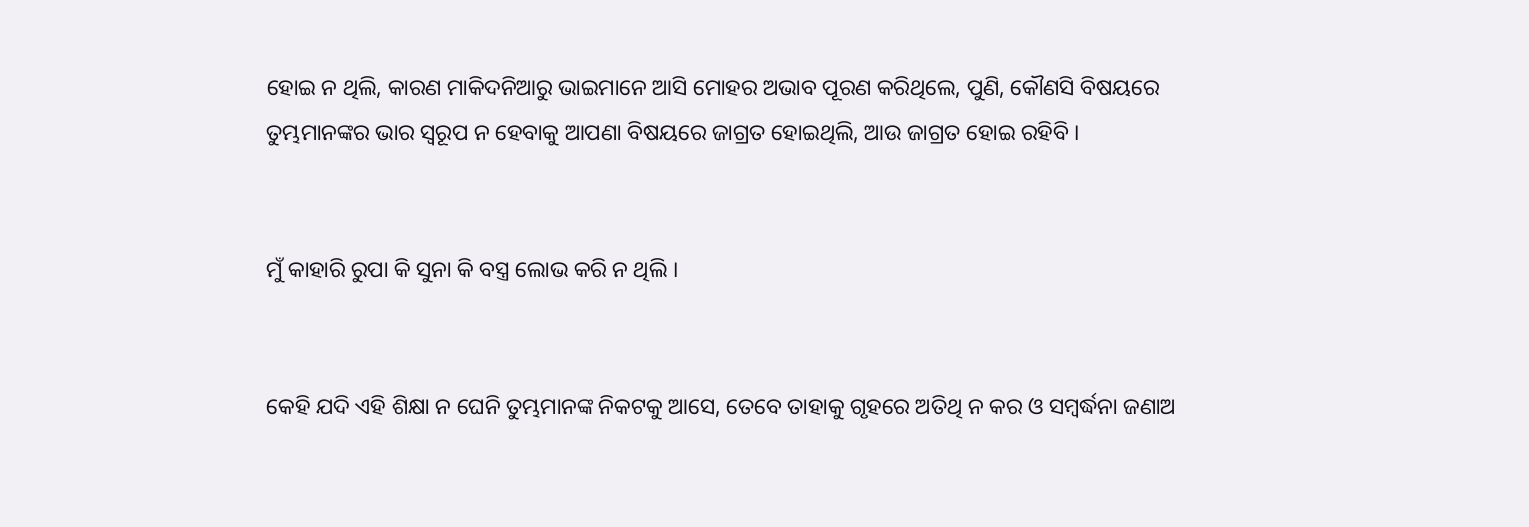ହୋଇ ନ ଥିଲି, କାରଣ ମାକିଦନିଆରୁ ଭାଇମାନେ ଆସି ମୋହର ଅଭାବ ପୂରଣ କରିଥିଲେ, ପୁଣି, କୌଣସି ବିଷୟରେ ତୁମ୍ଭମାନଙ୍କର ଭାର ସ୍ୱରୂପ ନ ହେବାକୁ ଆପଣା ବିଷୟରେ ଜାଗ୍ରତ ହୋଇଥିଲି, ଆଉ ଜାଗ୍ରତ ହୋଇ ରହିବି ।


ମୁଁ କାହାରି ରୁପା କି ସୁନା କି ବସ୍ତ୍ର ଲୋଭ କରି ନ ଥିଲି ।


କେହି ଯଦି ଏହି ଶିକ୍ଷା ନ ଘେନି ତୁମ୍ଭମାନଙ୍କ ନିକଟକୁ ଆସେ, ତେବେ ତାହାକୁ ଗୃହରେ ଅତିଥି ନ କର ଓ ସମ୍ବର୍ଦ୍ଧନା ଜଣାଅ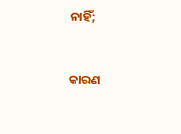ନାହିଁ;


କାରଣ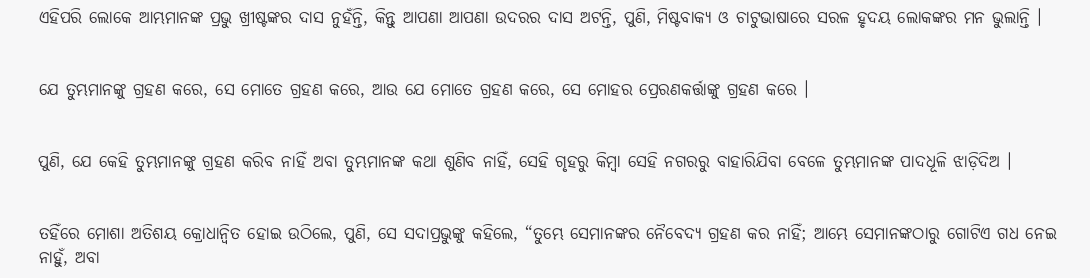ଏହିପରି ଲୋକେ ଆମ୍ଭମାନଙ୍କ ପ୍ରଭୁ ଖ୍ରୀଷ୍ଟଙ୍କର ଦାସ ନୁହଁନ୍ତି, କିନ୍ତୁ ଆପଣା ଆପଣା ଉଦରର ଦାସ ଅଟନ୍ତି, ପୁଣି, ମିଷ୍ଟବାକ୍ୟ ଓ ଚାଟୁଭାଷାରେ ସରଳ ହୃଦୟ ଲୋକଙ୍କର ମନ ଭୁଲାନ୍ତି ।


ଯେ ତୁମ୍ଭମାନଙ୍କୁ ଗ୍ରହଣ କରେ, ସେ ମୋତେ ଗ୍ରହଣ କରେ, ଆଉ ଯେ ମୋତେ ଗ୍ରହଣ କରେ, ସେ ମୋହର ପ୍ରେରଣକର୍ତ୍ତାଙ୍କୁ ଗ୍ରହଣ କରେ ।


ପୁଣି, ଯେ କେହି ତୁମ୍ଭମାନଙ୍କୁ ଗ୍ରହଣ କରିବ ନାହିଁ ଅବା ତୁମ୍ଭମାନଙ୍କ କଥା ଶୁଣିବ ନାହିଁ, ସେହି ଗୃହରୁ କିମ୍ବା ସେହି ନଗରରୁ ବାହାରିଯିବା ବେଳେ ତୁମ୍ଭମାନଙ୍କ ପାଦଧୂଳି ଝାଡ଼ିଦିଅ ।


ତହିଁରେ ମୋଶା ଅତିଶୟ କ୍ରୋଧାନ୍ୱିତ ହୋଇ ଉଠିଲେ, ପୁଣି, ସେ ସଦାପ୍ରଭୁଙ୍କୁ କହିଲେ, “ତୁମ୍ଭେ ସେମାନଙ୍କର ନୈବେଦ୍ୟ ଗ୍ରହଣ କର ନାହିଁ; ଆମ୍ଭେ ସେମାନଙ୍କଠାରୁ ଗୋଟିଏ ଗଧ ନେଇ ନାହୁଁ, ଅବା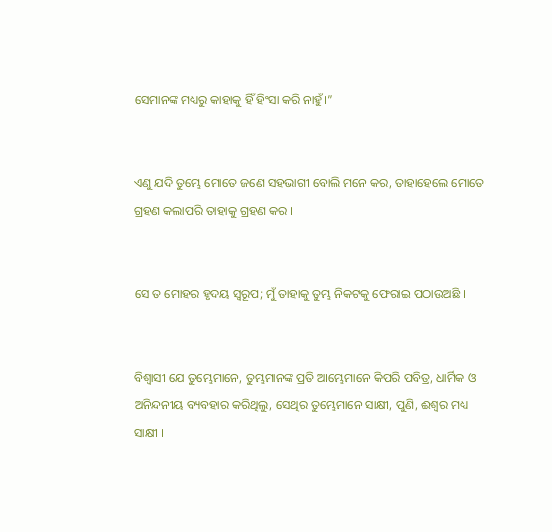ସେମାନଙ୍କ ମଧ୍ୟରୁ କାହାକୁ ହିଁ ହିଂସା କରି ନାହୁଁ।”


ଏଣୁ ଯଦି ତୁମ୍ଭେ ମୋତେ ଜଣେ ସହଭାଗୀ ବୋଲି ମନେ କର, ତାହାହେଲେ ମୋତେ ଗ୍ରହଣ କଲାପରି ତାହାକୁ ଗ୍ରହଣ କର ।


ସେ ତ ମୋହର ହୃଦୟ ସ୍ୱରୂପ; ମୁଁ ତାହାକୁ ତୁମ୍ଭ ନିକଟକୁ ଫେରାଇ ପଠାଉଅଛି ।


ବିଶ୍ୱାସୀ ଯେ ତୁମ୍ଭେମାନେ, ତୁମ୍ଭମାନଙ୍କ ପ୍ରତି ଆମ୍ଭେମାନେ କିପରି ପବିତ୍ର, ଧାର୍ମିକ ଓ ଅନିନ୍ଦନୀୟ ବ୍ୟବହାର କରିଥିଲୁ, ସେଥିର ତୁମ୍ଭେମାନେ ସାକ୍ଷୀ, ପୁଣି, ଈଶ୍ୱର ମଧ୍ୟ ସାକ୍ଷୀ ।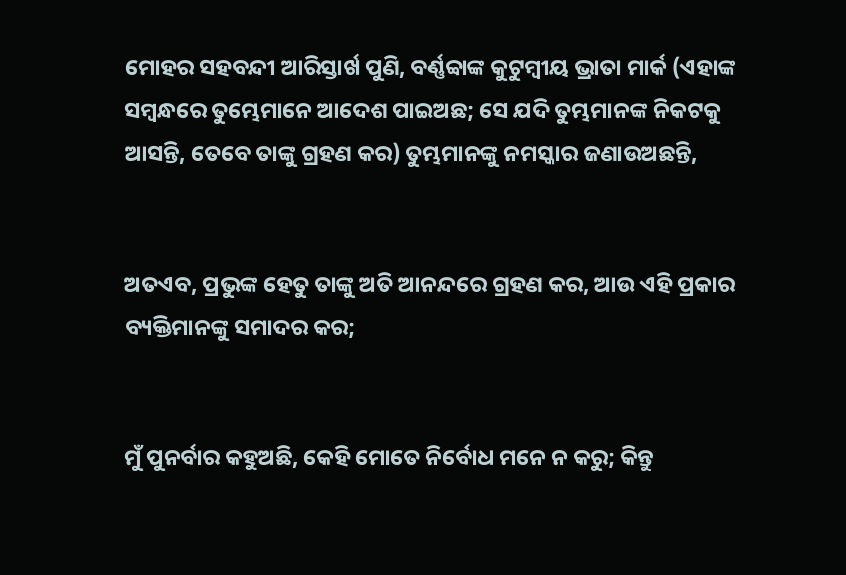ମୋହର ସହବନ୍ଦୀ ଆରିସ୍ତାର୍ଖ ପୁଣି, ବର୍ଣ୍ଣବ୍ବାଙ୍କ କୁଟୁମ୍ବୀୟ ଭ୍ରାତା ମାର୍କ (ଏହାଙ୍କ ସମ୍ବନ୍ଧରେ ତୁମ୍ଭେମାନେ ଆଦେଶ ପାଇଅଛ; ସେ ଯଦି ତୁମ୍ଭମାନଙ୍କ ନିକଟକୁ ଆସନ୍ତି, ତେବେ ତାଙ୍କୁ ଗ୍ରହଣ କର) ତୁମ୍ଭମାନଙ୍କୁ ନମସ୍କାର ଜଣାଉଅଛନ୍ତି,


ଅତଏବ, ପ୍ରଭୁଙ୍କ ହେତୁ ତାଙ୍କୁ ଅତି ଆନନ୍ଦରେ ଗ୍ରହଣ କର, ଆଉ ଏହି ପ୍ରକାର ବ୍ୟକ୍ତିମାନଙ୍କୁ ସମାଦର କର;


ମୁଁ ପୁନର୍ବାର କହୁଅଛି, କେହି ମୋତେ ନିର୍ବୋଧ ମନେ ନ କରୁ; କିନ୍ତୁ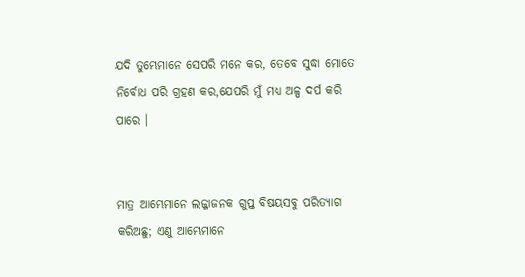ଯଦି ତୁମ୍ଭେମାନେ ସେପରି ମନେ କର, ତେବେ ସୁଦ୍ଧା ମୋତେ ନିର୍ବୋଧ ପରି ଗ୍ରହଣ କର,ଯେପରି ମୁଁ ମଧ୍ୟ ଅଳ୍ପ ଦର୍ପ କରି ପାରେ ।


ମାତ୍ର ଆମ୍ଭେମାନେ ଲଜ୍ଜାଜନକ ଗୁପ୍ତ ବିଷୟସବୁ ପରିତ୍ୟାଗ କରିଅଛୁ; ଏଣୁ ଆମ୍ଭେମାନେ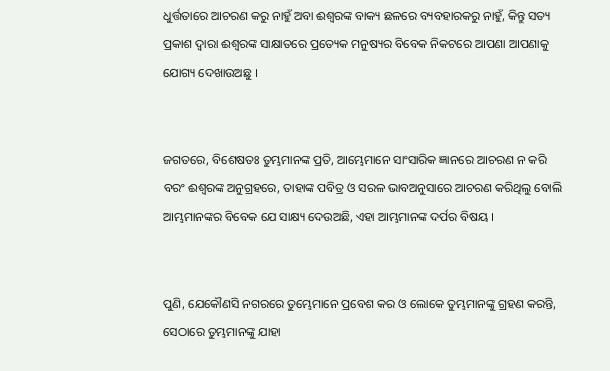ଧୁର୍ତ୍ତତାରେ ଆଚରଣ କରୁ ନାହୁଁ ଅବା ଈଶ୍ୱରଙ୍କ ବାକ୍ୟ ଛଳରେ ବ୍ୟବହାରକରୁ ନାହୁଁ, କିନ୍ତୁ ସତ୍ୟ ପ୍ରକାଶ ଦ୍ୱାରା ଈଶ୍ୱରଙ୍କ ସାକ୍ଷାତରେ ପ୍ରତ୍ୟେକ ମନୁଷ୍ୟର ବିବେକ ନିକଟରେ ଆପଣା ଆପଣାକୁ ଯୋଗ୍ୟ ଦେଖାଉଅଛୁ ।


ଜଗତରେ, ବିଶେଷତଃ ତୁମ୍ଭମାନଙ୍କ ପ୍ରତି, ଆମ୍ଭେମାନେ ସାଂସାରିକ ଜ୍ଞାନରେ ଆଚରଣ ନ କରି ବରଂ ଈଶ୍ୱରଙ୍କ ଅନୁଗ୍ରହରେ, ତାହାଙ୍କ ପବିତ୍ର ଓ ସରଳ ଭାବଅନୁସାରେ ଆଚରଣ କରିଥିଲୁ ବୋଲି ଆମ୍ଭମାନଙ୍କର ବିବେକ ଯେ ସାକ୍ଷ୍ୟ ଦେଉଅଛି, ଏହା ଆମ୍ଭମାନଙ୍କ ଦର୍ପର ବିଷୟ ।


ପୁଣି, ଯେକୌଣସି ନଗରରେ ତୁମ୍ଭେମାନେ ପ୍ରବେଶ କର ଓ ଲୋକେ ତୁମ୍ଭମାନଙ୍କୁ ଗ୍ରହଣ କରନ୍ତି, ସେଠାରେ ତୁମ୍ଭମାନଙ୍କୁ ଯାହା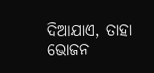ଦିଆଯାଏ, ତାହା ଭୋଜନ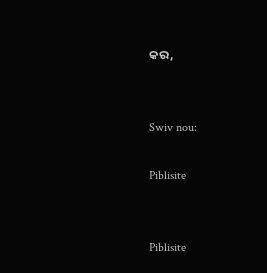କର,


Swiv nou:

Piblisite


Piblisite